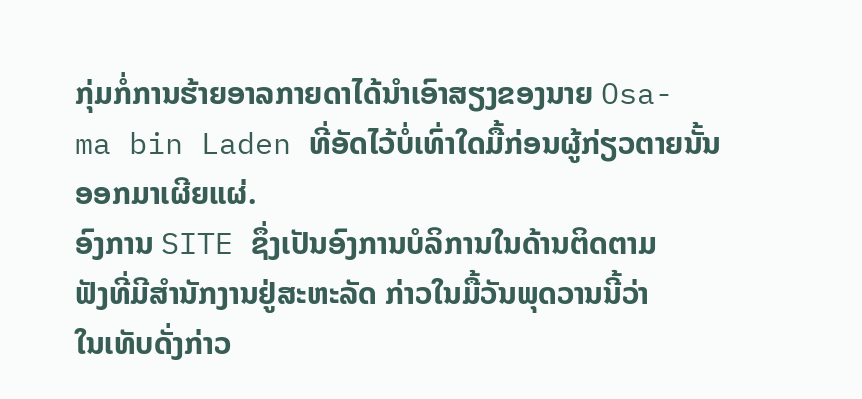ກຸ່ມກໍ່ການຮ້າຍອາລກາຍດາໄດ້ນຳເອົາສຽງຂອງນາຍ Osa-
ma bin Laden ທີ່ອັດໄວ້ບໍ່ເທົ່າໃດມື້ກ່ອນຜູ້ກ່ຽວຕາຍນັ້ນ
ອອກມາເຜີຍແຜ່.
ອົງການ SITE ຊຶ່ງເປັນອົງການບໍລິການໃນດ້ານຕິດຕາມ
ຟັງທີ່ມີສຳນັກງານຢູ່ສະຫະລັດ ກ່າວໃນມື້ວັນພຸດວານນີ້ວ່າ
ໃນເທັບດັ່ງກ່າວ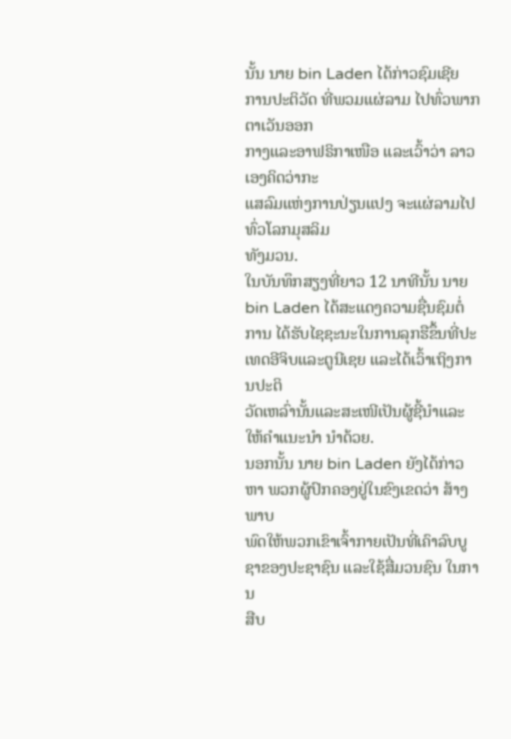ນັ້ນ ນາຍ bin Laden ໄດ້ກ່າວຊົມເຊີຍ
ການປະຕິວັດ ທີ່ພວມແຜ່ລາມ ໄປທົ່ວພາກຕາເວັນອອກ
ກາງແລະອາຟຣິກາເໜືອ ແລະເວົ້າວ່າ ລາວເອງຄິດວ່າກະ
ແສລົມແຫ່ງການປ່ຽນແປງ ຈະແຜ່ລາມໄປທົ່ວໂລກມຸສລິມ
ທັງມວນ.
ໃນບັນທຶກສຽງທີ່ຍາວ 12 ນາທີນັ້ນ ນາຍ bin Laden ໄດ້ສະແດງຄວາມຊື່ນຊົມຕໍ່ການ ໄດ້ຮັບໄຊຊະນະໃນການລຸກຮືຂຶ້ນທີ່ປະເທດອີຈິບແລະຕູນີເຊຍ ແລະໄດ້ເວົ້າເຖິງການປະຕິ
ວັດເຫລົ່ານັ້ນແລະສະເໜີເປັນຜູ້ຊີ້ນໍາແລະໃຫ້ຄຳແນະນຳ ນໍາດ້ວຍ.
ນອກນັ້ນ ນາຍ bin Laden ຍັງໄດ້ກ່າວຫາ ພວກຜູ້ປົກຄອງຢູ່ໃນຂົງເຂດວ່າ ສ້າງພາບ
ພົດໃຫ້ພວກເຂົາເຈົ້າກາຍເປັນທີ່ເຄົາລົບບູຊາຂອງປະຊາຊົນ ແລະໃຊ້ສື່ມວນຊົນ ໃນການ
ສືບ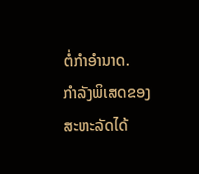ຕໍ່ກຳອຳນາດ.
ກຳລັງພິເສດຂອງສະຫະລັດໄດ້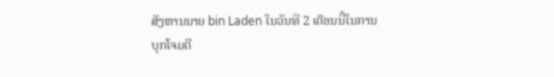ສັງຫານນາຍ bin Laden ໃນວັນທີ 2 ເດືອນນີ້ໃນການ
ບຸກໂຈມຕີ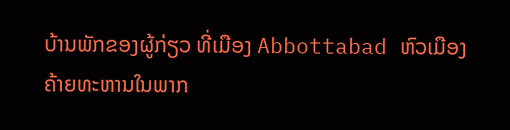ບ້ານພັກຂອງຜູ້ກ່ຽວ ທີ່ເມືອງ Abbottabad ຫົວເມືອງຄ້າຍທະຫານໃນພາກ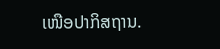ເໜືອປາກິສຖານ.